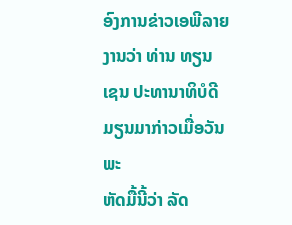ອົງການຂ່າວເອພີລາຍງານວ່າ ທ່ານ ທຽນ ເຊນ ປະທານາທິບໍດີມຽນມາກ່າວເມື່ອວັນພະ
ຫັດມື້ນີ້ວ່າ ລັດ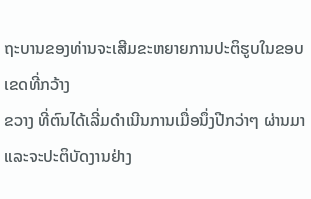ຖະບານຂອງທ່ານຈະເສີມຂະຫຍາຍການປະຕິຮູບໃນຂອບເຂດທີ່ກວ້າງ
ຂວາງ ທີ່ຕົນໄດ້ເລີ່ມດໍາເນີນການເມື່ອນຶ່ງປີກວ່າໆ ຜ່ານມາ ແລະຈະປະຕິບັດງານຢ່າງ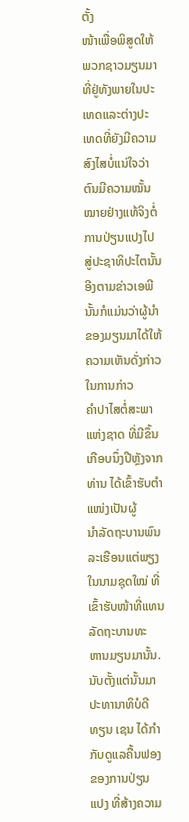ຕັ້ງ
ໜ້າເພື່ອພິສູດໃຫ້ພວກຊາວມຽນມາທີ່ຢູ່ທັງພາຍໃນປະເທດແລະຕ່າງປະເທດທີ່ຍັງມີຄວາມ
ສົງໄສບໍ່ແນ່ໃຈວ່າຕົນມີຄວາມໝັ້ນໝາຍຢ່າງແທ້ຈິງຕໍ່ການປ່ຽນແປງໄປສູ່ປະຊາທິປະໄຕນັ້ນ
ອີງຕາມຂ່າວເອພີນັ້ນກໍແມ່ນວ່າຜູ້ນໍາຂອງມຽນມາໄດ້ໃຫ້ຄວາມເຫັນດັ່ງກ່າວໃນການກ່າວ
ຄໍາປາໄສຕໍ່ສະພາແຫ່ງຊາດ ທີ່ມີຂຶ້ນເກືອບນຶ່ງປີຫຼັງຈາກທ່ານ ໄດ້ເຂົ້າຮັບຕໍາແໜ່ງເປັນຜູ້
ນຳລັດຖະບານພົນລະເຮືອນແຕ່ພຽງໃນນາມຊຸດໃໝ່ ທີ່ເຂົ້າຮັບໜ້າທີ່ແທນລັດຖະບານທະ
ຫານມຽນມານັ້ນ.
ນັບຕັ້ງແຕ່ນັ້ນມາ ປະທານາທິບໍດີ ທຽນ ເຊນ ໄດ້ກໍາກັບດູແລຄື້ນຟອງຂອງການປ່ຽນ
ແປງ ທີ່ສ້າງຄວາມ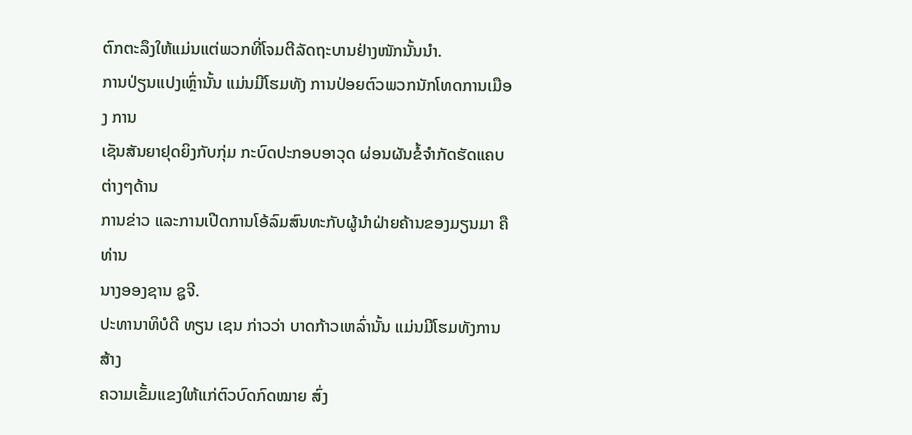ຕົກຕະລຶງໃຫ້ແມ່ນແຕ່ພວກທີ່ໂຈມຕີລັດຖະບານຢ່າງໜັກນັ້ນນໍາ.
ການປ່ຽນແປງເຫຼົ່ານັ້ນ ແມ່ນມີໂຮມທັງ ການປ່ອຍຕົວພວກນັກໂທດການເມືອງ ການ
ເຊັນສັນຍາຢຸດຍິງກັບກຸ່ມ ກະບົດປະກອບອາວຸດ ຜ່ອນຜັນຂໍ້ຈໍາກັດຮັດແຄບຕ່າງໆດ້ານ
ການຂ່າວ ແລະການເປີດການໂອ້ລົມສົນທະກັບຜູ້ນໍາຝ່າຍຄ້ານຂອງມຽນມາ ຄືທ່ານ
ນາງອອງຊານ ຊູຈີ.
ປະທານາທິບໍດີ ທຽນ ເຊນ ກ່າວວ່າ ບາດກ້າວເຫລົ່ານັ້ນ ແມ່ນມີໂຮມທັງການສ້າງ
ຄວາມເຂັ້ມແຂງໃຫ້ແກ່ຕົວບົດກົດໝາຍ ສົ່ງ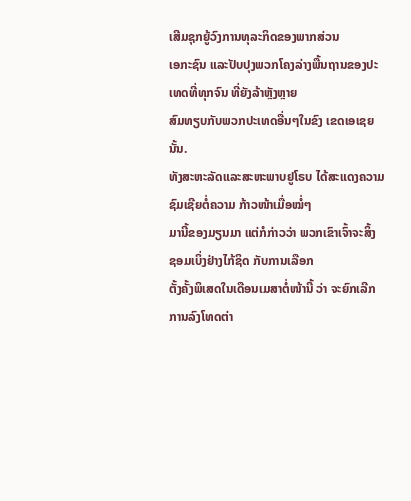ເສີມຊຸກຍູ້ວົງການທຸລະກິດຂອງພາກສ່ວນ
ເອກະຊົນ ແລະປັບປຸງພວກໂຄງລ່າງພື້ນຖານຂອງປະເທດທີ່ທຸກຈົນ ທີ່ຍັງລ້າຫຼັງຫຼາຍ
ສົມທຽບກັບພວກປະເທດອື່ນໆໃນຂົງ ເຂດເອເຊຍນັ້ນ.
ທັງສະຫະລັດແລະສະຫະພາບຢູໂຣບ ໄດ້ສະແດງຄວາມຊົມເຊີຍຕໍ່ຄວາມ ກ້າວໜ້າເມື່ອໝໍ່ໆ
ມານີ້ຂອງມຽນມາ ແຕ່ກໍກ່າວວ່າ ພວກເຂົາເຈົ້າຈະສິ້ງ ຊອມເບິ່ງຢ່າງໄກ້ຊິດ ກັບການເລືອກ
ຕັ້ງຄັ້ງພິເສດໃນເດືອນເມສາຕໍ່ໜ້ານີ້ ວ່າ ຈະຍົກເລີກການລົງໂທດຕ່າ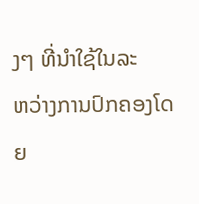ງໆ ທີ່ນຳໃຊ້ໃນລະ
ຫວ່າງການປົກຄອງໂດຍ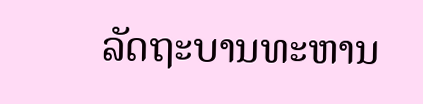ລັດຖະບານທະຫານ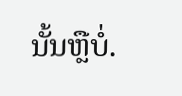ນັ້ນຫຼືບໍ່.